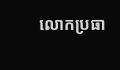លោកប្រធា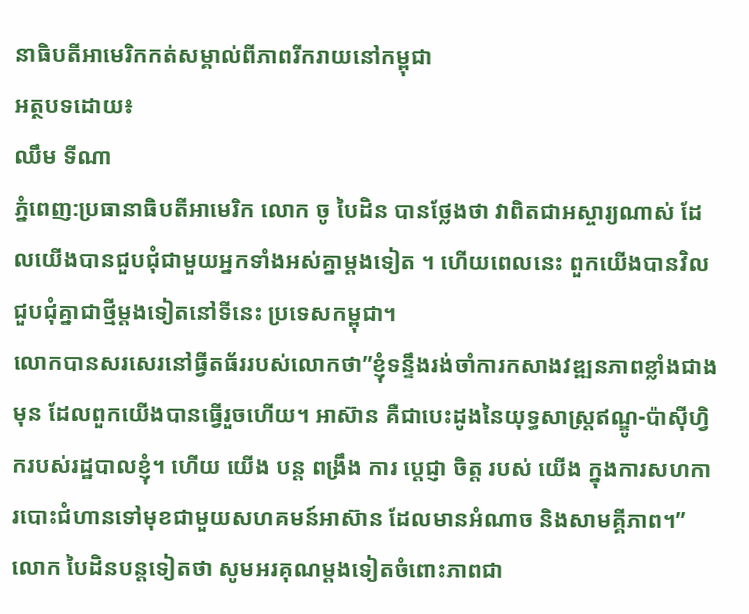នាធិបតីអាមេរិកកត់សម្គាល់ពីភាពរីករាយនៅកម្ពុជា
អត្ថបទដោយ៖
ឈឹម ទីណា
ភ្នំពេញ:ប្រធានាធិបតីអាមេរិក លោក ចូ បៃដិន បានថ្លែងថា វាពិតជាអស្ចារ្យណាស់ ដែលយេីងបានជួបជុំជាមួយអ្នកទាំងអស់គ្នាម្តងទៀត ។ ហេីយពេលនេះ ពួកយេីងបានវិលជួបជុំគ្នាជាថ្មីម្តងទៀតនៅទីនេះ ប្រទេសកម្ពុជា។
លោកបានសរសេរនៅធ្វីតធ័ររបស់លោកថា”ខ្ញុំទន្ទឹងរង់ចាំការកសាងវឌ្ឍនភាពខ្លាំងជាងមុន ដែលពួកយើងបានធ្វើរួចហើយ។ អាស៊ាន គឺជាបេះដូងនៃយុទ្ធសាស្ត្រឥណ្ឌូ-ប៉ាស៊ីហ្វិករបស់រដ្ឋបាលខ្ញុំ។ ហើយ យើង បន្ត ពង្រឹង ការ ប្តេជ្ញា ចិត្ត របស់ យើង ក្នុងការសហការបោះជំហានទៅមុខជាមួយសហគមន៍អាស៊ាន ដែលមានអំណាច និងសាមគ្គីភាព។”
លោក បៃដិនបន្តទៀតថា សូមអរគុណម្តងទៀតចំពោះភាពជា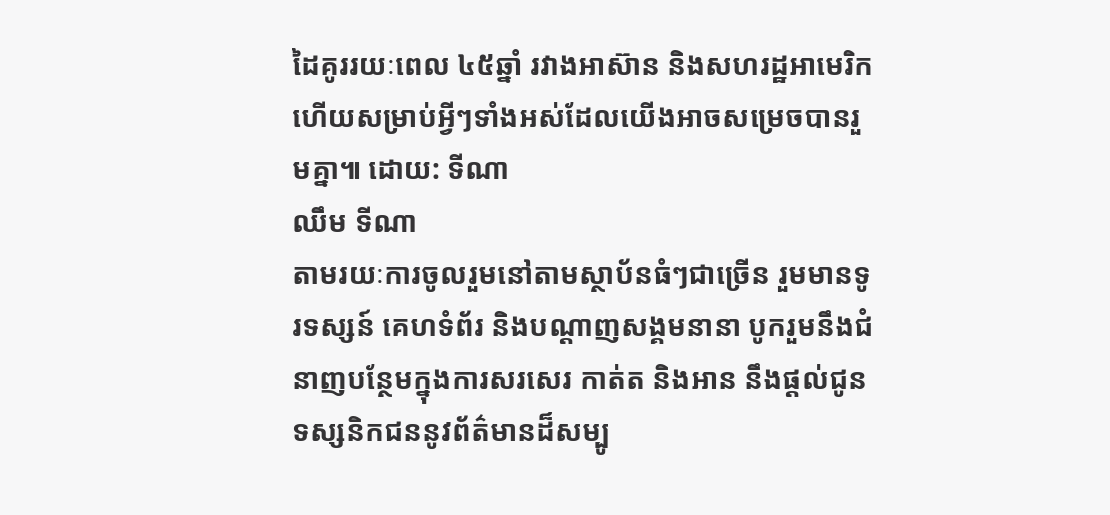ដៃគូររយៈពេល ៤៥ឆ្នាំ រវាងអាស៊ាន និងសហរដ្ឋអាមេរិក ហើយសម្រាប់អ្វីៗទាំងអស់ដែលយើងអាចសម្រេចបានរួមគ្នា៕ ដោយ: ទីណា
ឈឹម ទីណា
តាមរយៈការចូលរួមនៅតាមស្ថាប័នធំៗជាច្រើន រួមមានទូរទស្សន៍ គេហទំព័រ និងបណ្តាញសង្គមនានា បូករួមនឹងជំនាញបន្ថែមក្នុងការសរសេរ កាត់ត និងអាន នឹងផ្ដល់ជូនទស្សនិកជននូវព័ត៌មានដ៏សម្បូ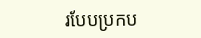របែបប្រកប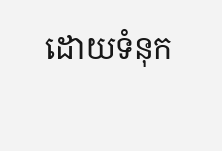ដោយទំនុក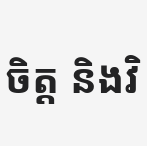ចិត្ត និងវិ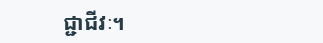ជ្ជាជីវៈ។